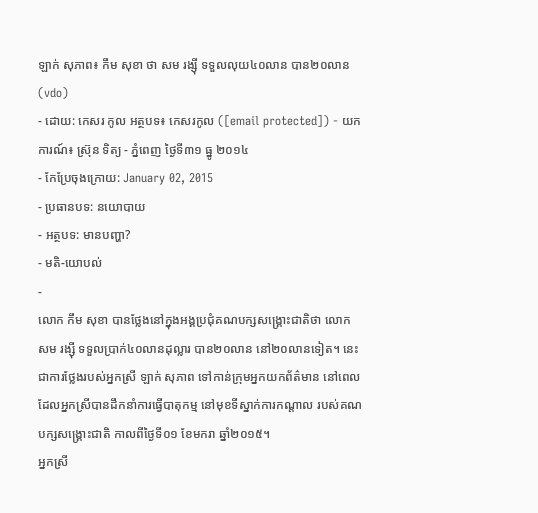ឡាក់ សុភាព៖ កឹម សុខា ថា សម រង្ស៊ី ទទួលលុយ៤០លាន បាន២០លាន (vdo)
- ដោយ: កេសរ កូល អត្ថបទ៖ កេសរកូល ([email protected]) - យកការណ៍៖ ស្រ៊ុន ទិត្យ - ភ្នំពេញ ថ្ងៃទី៣១ ធ្នូ ២០១៤
- កែប្រែចុងក្រោយ: January 02, 2015
- ប្រធានបទ: នយោបាយ
- អត្ថបទ: មានបញ្ហា?
- មតិ-យោបល់
-
លោក កឹម សុខា បានថ្លែងនៅក្នុងអង្គប្រជុំគណបក្សសង្គ្រោះជាតិថា លោក សម រង្ស៊ី ទទួលប្រាក់៤០លានដុល្លារ បាន២០លាន នៅ២០លានទៀត។ នេះជាការថ្លែងរបស់អ្នកស្រី ឡាក់ សុភាព ទៅកាន់ក្រុមអ្នកយកព័ត៌មាន នៅពេលដែលអ្នកស្រីបានដឹកនាំការធ្វើបាតុកម្ម នៅមុខទីស្នាក់ការកណ្ដាល របស់គណបក្សសង្គ្រោះជាតិ កាលពីថ្ងៃទី០១ ខែមករា ឆ្នាំ២០១៥។
អ្នកស្រី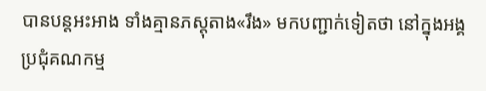បានបន្តអះអាង ទាំងគ្មានភស្ដុតាង«រឹង» មកបញ្ជាក់ទៀតថា នៅក្នុងអង្គប្រជុំគណកម្ម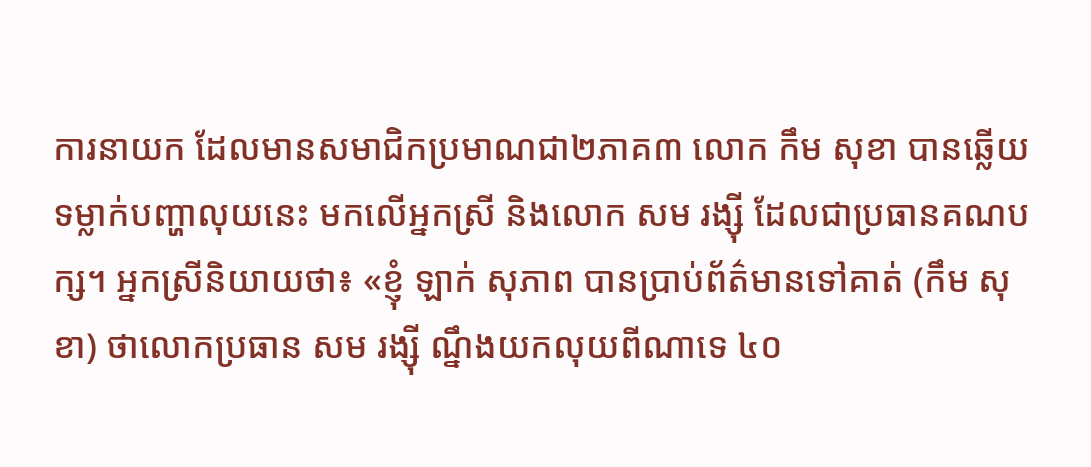ការនាយក ដែលមានសមាជិកប្រមាណជា២ភាគ៣ លោក កឹម សុខា បានឆ្លើយទម្លាក់បញ្ហាលុយនេះ មកលើអ្នកស្រី និងលោក សម រង្ស៊ី ដែលជាប្រធានគណបក្ស។ អ្នកស្រីនិយាយថា៖ «ខ្ញុំ ឡាក់ សុភាព បានប្រាប់ព័ត៌មានទៅគាត់ (កឹម សុខា) ថាលោកប្រធាន សម រង្ស៊ី ណ្នឹងយកលុយពីណាទេ ៤០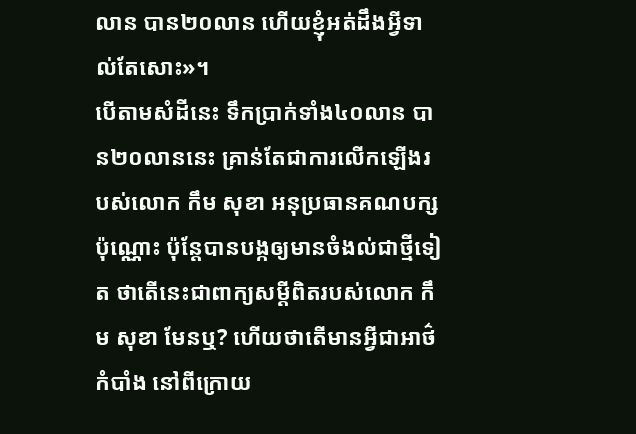លាន បាន២០លាន ហើយខ្ញុំអត់ដឹងអ្វីទាល់តែសោះ»។
បើតាមសំដីនេះ ទឹកប្រាក់ទាំង៤០លាន បាន២០លាននេះ គ្រាន់តែជាការលើកឡើងរបស់លោក កឹម សុខា អនុប្រធានគណបក្សប៉ុណ្ណោះ ប៉ុន្តែបានបង្កឲ្យមានចំងល់ជាថ្មីទៀត ថាតើនេះជាពាក្យសម្ដីពិតរបស់លោក កឹម សុខា មែនឬ? ហើយថាតើមានអ្វីជាអាថ៌កំបាំង នៅពីក្រោយ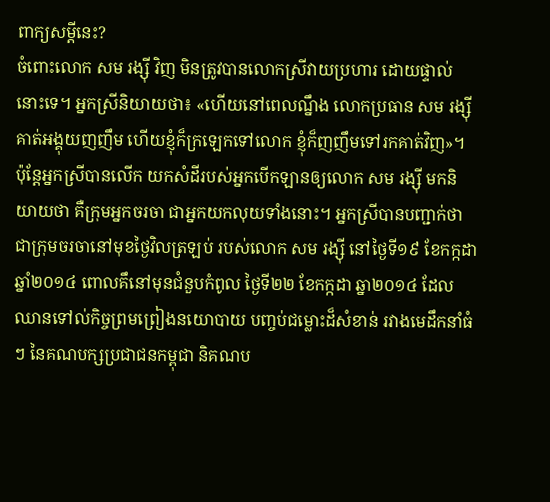ពាក្យសម្ដីនេះ?
ចំពោះលោក សម រង្ស៊ី វិញ មិនត្រូវបានលោកស្រីវាយប្រហារ ដោយផ្ទាល់នោះទេ។ អ្នកស្រីនិយាយថា៖ «ហើយនៅពេលណ្នឹង លោកប្រធាន សម រង្ស៊ី គាត់អង្គុយញញឹម ហើយខ្ញុំក៏ក្រឡេកទៅលោក ខ្ញុំក៏ញញឹមទៅរកគាត់វិញ»។ ប៉ុន្តែអ្នកស្រីបានលើក យកសំដីរបស់អ្នកបើកឡានឲ្យលោក សម រង្ស៊ី មកនិយាយថា គឺក្រុមអ្នកចរចា ជាអ្នកយកលុយទាំងនោះ។ អ្នកស្រីបានបញ្ជាក់ថា ជាក្រុមចរចានៅមុខថ្ងៃវិលត្រឡប់ របស់លោក សម រង្ស៊ី នៅថ្ងៃទី១៩ ខែកក្កដា ឆ្នាំ២០១៤ ពោលគឹនៅមុនជំនួបកំពូល ថ្ងៃទី២២ ខែកក្កដា ឆ្នា២០១៤ ដែលឈានទៅល់កិច្ចព្រមព្រៀងនយោបាយ បញ្ចប់ជម្លោះដ៏សំខាន់ រវាងមេដឹកនាំធំៗ នៃគណបក្សប្រជាជនកម្ពុជា និគណប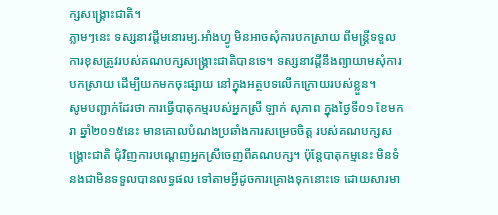ក្សសង្គ្រោះជាតិ។
ភ្លាមៗនេះ ទស្សនាវដ្ដីមនោរម្យ.អាំងហ្វូ មិនអាចសុំការបកស្រាយ ពីមន្ត្រីទទួលការខុសត្រូវរបស់គណបក្សសង្គ្រោះជាតិបានទេ។ ទស្សនាវដ្ដីនឹងព្យាយាមសុំការបកស្រាយ ដើម្បីយកមកចុះផ្សាយ នៅក្នុងអត្ថបទលើកក្រោយរបស់ខ្លួន។
សូមបញ្ជាក់ដែរថា ការធ្វើបាតុកម្មរបស់អ្នកស្រី ឡាក់ សុភាព ក្នុងថ្ងៃទី០១ ខែមករា ឆ្នាំ២០១៥នេះ មានគោលបំណងប្រឆាំងការសម្រេចចិត្ត របស់គណបក្សសង្គ្រោះជាតិ ជុំវិញការបណ្ដេញអ្នកស្រីចេញពីគណបក្ស។ ប៉ុន្តែបាតុកម្មនេះ មិនទំនងជាមិនទទួលបានលទ្ធផល ទៅតាមអ្វីដូចការគ្រោងទុកនោះទេ ដោយសារមា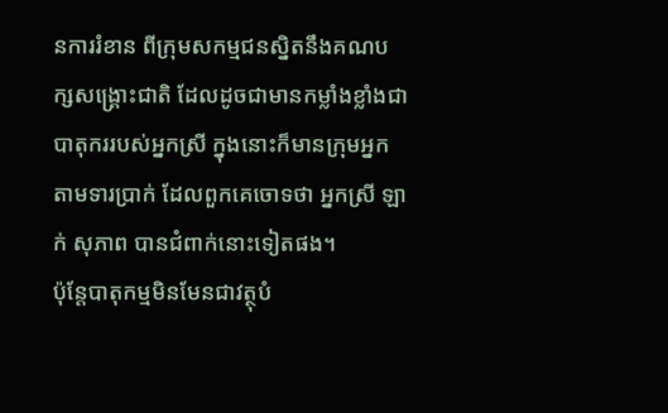នការរំខាន ពីក្រុមសកម្មជនស្និតនឹងគណបក្សសង្គ្រោះជាតិ ដែលដូចជាមានកម្លាំងខ្លាំងជាបាតុកររបស់អ្នកស្រី ក្នុងនោះក៏មានក្រុមអ្នកតាមទារប្រាក់ ដែលពួកគេចោទថា អ្នកស្រី ឡាក់ សុភាព បានជំពាក់នោះទៀតផង។
ប៉ុន្តែបាតុកម្មមិនមែនជាវត្ថុបំ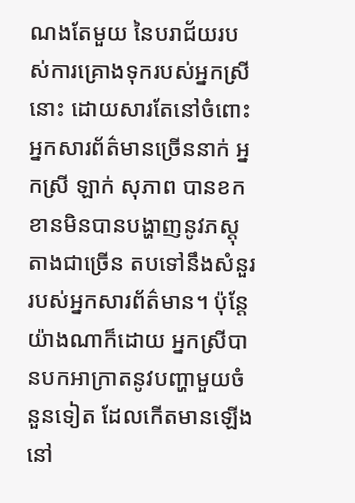ណងតែមួយ នៃបរាជ័យរបស់ការគ្រោងទុករបស់អ្នកស្រីនោះ ដោយសារតែនៅចំពោះអ្នកសារព័ត៌មានច្រើននាក់ អ្នកស្រី ឡាក់ សុភាព បានខកខានមិនបានបង្ហាញនូវភស្ដុតាងជាច្រើន តបទៅនឹងសំនួររបស់អ្នកសារព័ត៌មាន។ ប៉ុន្តែយ៉ាងណាក៏ដោយ អ្នកស្រីបានបកអាក្រាតនូវបញ្ហាមួយចំនួនទៀត ដែលកើតមានឡើង នៅ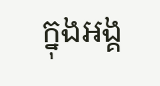ក្នុងអង្គ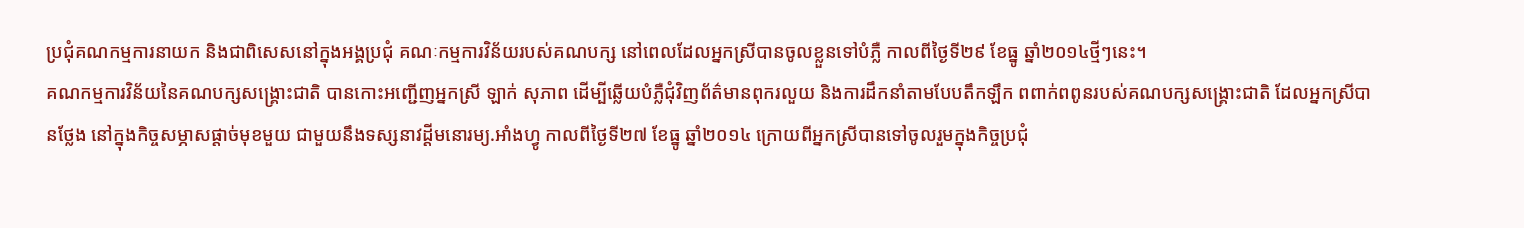ប្រជុំគណកម្មការនាយក និងជាពិសេសនៅក្នុងអង្គប្រជុំ គណៈកម្មការវិន័យរបស់គណបក្ស នៅពេលដែលអ្នកស្រីបានចូលខ្លួនទៅបំភ្លឺ កាលពីថ្ងៃទី២៩ ខែធ្នូ ឆ្នាំ២០១៤ថ្មីៗនេះ។
គណកម្មការវិន័យនៃគណបក្សសង្គ្រោះជាតិ បានកោះអញ្ជើញអ្នកស្រី ឡាក់ សុភាព ដើម្បីឆ្លើយបំភ្លឺជុំវិញព័ត៌មានពុករលួយ និងការដឹកនាំតាមបែបតឹកឡឹក ពពាក់ពពូនរបស់គណបក្សសង្គ្រោះជាតិ ដែលអ្នកស្រីបានថ្លែង នៅក្នុងកិច្ចសម្ភាសផ្ដាច់មុខមួយ ជាមួយនឹងទស្សនាវដ្ដីមនោរម្យ.អាំងហ្វូ កាលពីថ្ងៃទី២៧ ខែធ្នូ ឆ្នាំ២០១៤ ក្រោយពីអ្នកស្រីបានទៅចូលរួមក្នុងកិច្ចប្រជុំ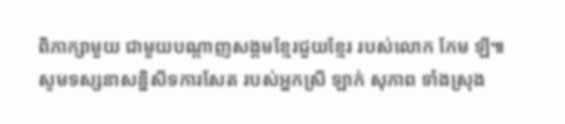ពិភាក្សាមួយ ជាមួយបណ្ដាញសង្គមខ្មែរជួយខ្មែរ របស់លោក កែម ឡី៕
សូមទស្សនាសន្និសីទការសែត របស់អ្នកស្រី ឡាក់ សុភាព ទាំងស្រុង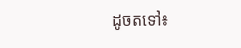ដូចតទៅ៖